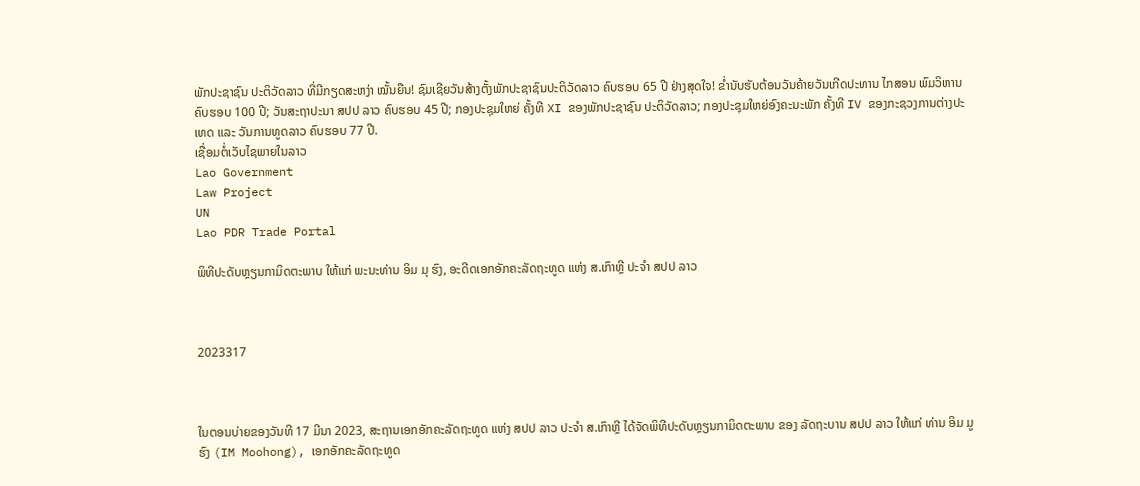ພັກປະຊາຊົນ ປະຕິວັດລາວ ທີ່ມີກຽດສະຫງ່າ ໝັ້ນຍືນ! ຊົມເຊີຍວັນສ້າງຕັ້ງພັກປະຊາຊົນປະຕິວັດລາວ ຄົບຮອບ 65 ປີ ຢ່າງສຸດໃຈ! ຂໍ່ານັບຮັບຕ້ອນວັນຄ້າຍວັນເກີດປະທານ ໄກສອນ ພົມວິຫານ ຄົບຮອບ 100 ປີ; ວັນສະຖາປະນາ ສປປ ລາວ ຄົບຮອບ 45 ປີ; ກອງປະຊຸມໃຫຍ່ ຄັ້ງທີ XI ຂອງພັກປະຊາຊົນ ປະຕິວັດລາວ; ກອງປະຊຸມໃຫຍ່ອົງຄະນະພັກ ຄັ້ງທີ IV ຂອງກະຊວງການຕ່າງປະເທດ ແລະ ວັນການທູດລາວ ຄົບຮອບ 77 ປີ.
ເຊື່ອມຕໍ່ເວັບໄຊພາຍໃນລາວ
Lao Government
Law Project
UN
Lao PDR Trade Portal

ພິທີປະດັບຫຼຽນກາມິດຕະພາບ ໃຫ້ແກ່ ພະນະທ່ານ ອິມ ມຸ ຮົງ, ອະດີດເອກອັກຄະລັດຖະທູດ ແຫ່ງ ສ.ເກົາຫຼີ ປະຈໍາ ສປປ ລາວ



2023317



ໃນຕອນບ່າຍຂອງວັນທີ 17 ມີນາ 2023, ສະຖານເອກອັກຄະລັດຖະທູດ ແຫ່ງ ສປປ ລາວ ປະຈໍາ ສ.ເກົາຫຼີ ໄດ້ຈັດພິທີປະດັບຫຼຽນກາມິດຕະພາບ ຂອງ ລັດຖະບານ ສປປ ລາວ ໃຫ້ແກ່ ທ່ານ ອິມ ມູ ຮົງ (IM Moohong), ເອກອັກຄະລັດຖະທູດ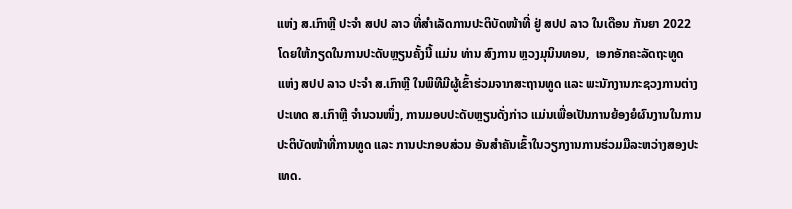ແຫ່ງ ສ.ເກົາຫຼີ ປະຈໍາ ສປປ ລາວ ທີ່ສໍາເລັດການປະຕິບັດໜ້າທີ່ ຢູ່ ສປປ ລາວ ໃນເດືອນ ກັນຍາ 2022 ໂດຍໃຫ້ກຽດໃນການປະດັບຫຼຽນຄັ້ງນີ້ ແມ່ນ ທ່ານ ສົງການ ຫຼວງມຸນິນທອນ,  ເອກອັກຄະລັດຖະທູດ ແຫ່ງ ສປປ ລາວ ປະຈໍາ ສ.ເກົາຫຼີ ໃນພິທີມີຜູ້ເຂົ້າຮ່ວມຈາກສະຖານທູດ ແລະ ພະນັກງານກະຊວງການຕ່າງປະເທດ ສ.ເກົາຫຼີ ຈໍານວນໜຶ່ງ, ການມອບປະດັບຫຼຽນດັ່ງກ່າວ ແມ່ນເພື່ອເປັນການຍ້ອງຍໍຜົນງານໃນການປະຕິບັດໜ້າທີ່ການທູດ ແລະ ການປະກອບສ່ວນ ອັນສໍາຄັນເຂົ້າໃນວຽກງານການຮ່ວມມືລະຫວ່າງສອງປະເທດ.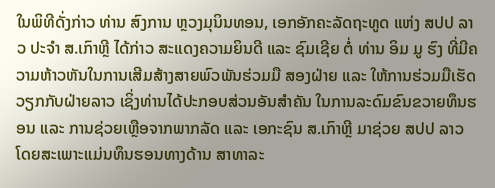ໃນພິທີດັ່ງກ່າວ ທ່ານ ສົງການ ຫຼວງມຸນິນທອນ, ເອກອັກຄະລັດຖະທູດ ແຫ່ງ ສປປ ລາວ ປະຈຳ ສ.ເກົາຫຼີ ໄດ້ກ່າວ ສະແດງຄວາມຍິນດີ ແລະ ຊົມເຊີຍ ຕໍ່ ທ່ານ ອິມ ມູ ຮົງ ທີ່ມີຄວາມຫ້າວຫັນໃນການເສີມສ້າງສາຍພົວພັນຮ່ວມມື ສອງຝ່າຍ ແລະ ໃຫ້ການຮ່ວມມືເຮັດວຽກກັບຝ່າຍລາວ ເຊິ່ງທ່ານໄດ້ປະກອບສ່ວນອັນສໍາຄັນ ໃນການລະດົມຂົນຂວາຍທຶນຮອນ ແລະ ການຊ່ວຍເຫຼືອຈາກພາກລັດ ແລະ ເອກະຊົນ ສ.ເກົາຫຼີ ມາຊ່ວຍ ສປປ ລາວ ໂດຍສະເພາະແມ່ນທຶນຮອນທາງດ້ານ ສາທາລະ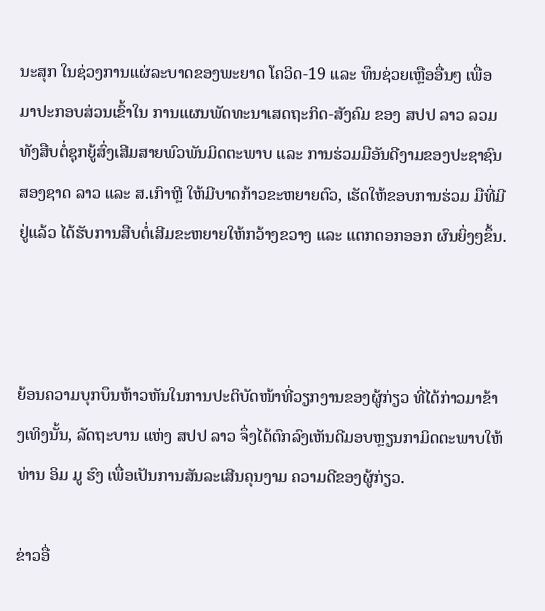ນະສຸກ ໃນຊ່ວງການແຜ່ລະບາດຂອງພະຍາດ ໂຄວິດ-19 ແລະ ທຶນຊ່ວຍເຫຼືອອື່ນໆ ເພື່ອມາປະກອບສ່ວນເຂົ້າໃນ ການແຜນພັດທະນາເສດຖະກິດ-ສັງຄົມ ຂອງ ສປປ ລາວ ລວມທັງສືບຕໍ່ຊຸກຍູ້ສົ່ງເສີມສາຍພົວພັນມິດຕະພາບ ແລະ ການຮ່ວມມືອັນດີງາມຂອງປະຊາຊົນສອງຊາດ ລາວ ແລະ ສ.ເກົາຫຼີ ໃຫ້ມີບາດກ້າວຂະຫຍາຍຕົວ, ເຮັດໃຫ້ຂອບການຮ່ວມ ມືທີ່ມີຢູ່ແລ້ວ ໄດ້ຮັບການສືບຕໍ່ເສີມຂະຫຍາຍໃຫ້ກວ້າງຂວາງ ແລະ ແຕກດອກອອກ ຜົນຍິ່ງໆຂຶ້ນ.



ຍ້ອນຄວາມບຸກບຶນຫ້າວຫັນໃນການປະຕິບັດໜ້າທີ່ວຽກງານຂອງຜູ້ກ່ຽວ ທີ່ໄດ້ກ່າວມາຂ້າງເທິງນັ້ນ, ລັດຖະບານ ແຫ່ງ ສປປ ລາວ ຈຶ່ງໄດ້ຕົກລົງເຫັນດີມອບຫຼຽນກາມິດຕະພາບໃຫ້ ທ່ານ ອິມ ມູ ຮົງ ເພື່ອເປັນການສັນລະເສີນຄຸນງາມ ຄວາມດີຂອງຜູ້ກ່ຽວ.

ຂ່າວອື່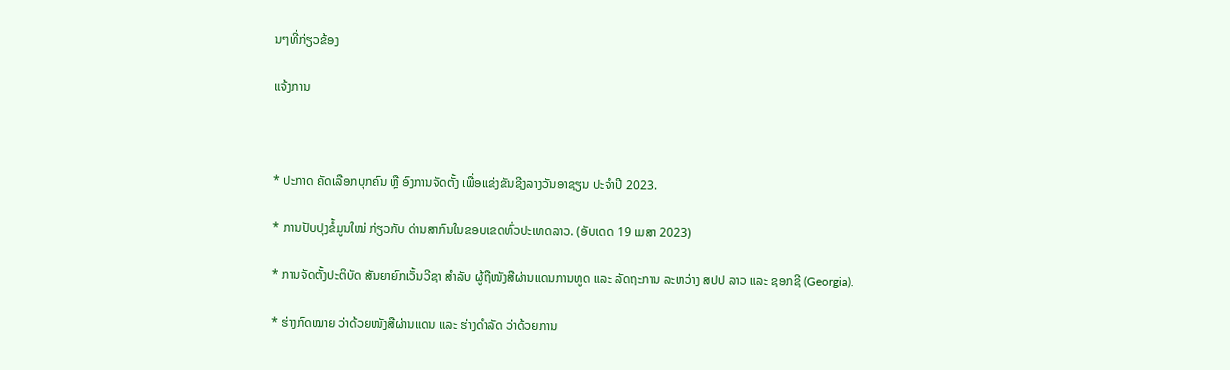ນໆທີ່ກ່ຽວຂ້ອງ

ແຈ້ງການ



* ປະກາດ ຄັດເລືອກບຸກຄົນ ຫຼື ອົງການຈັດຕັ້ງ ເພື່ອແຂ່ງຂັນຊີງລາງວັນອາຊຽນ ປະຈຳປີ 2023.

* ການປັບປຸງຂໍ້ມູນໃໝ່ ກ່ຽວກັບ ດ່ານສາກົນໃນຂອບເຂດທົ່ວປະເທດລາວ. (ອັບເດດ 19 ເມສາ 2023)

* ການຈັດຕັ້ງປະຕິບັດ ສັນຍາຍົກເວັ້ນວີຊາ ສໍາລັບ ຜູ້ຖືໜັງສືຜ່ານແດນການທູດ ແລະ ລັດຖະການ ລະຫວ່າງ ສປປ ລາວ ແລະ ຊອກຊີ (Georgia).

* ຮ່າງກົດໝາຍ ວ່າດ້ວຍໜັງສືຜ່ານແດນ ແລະ ຮ່າງດຳລັດ ວ່າດ້ວຍການ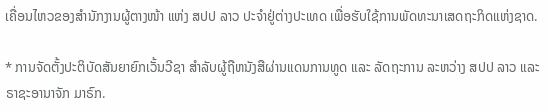ເຄື່ອນໄຫວຂອງສຳນັກງານຜູ້ຕາງໜ້າ ແຫ່ງ ສປປ ລາວ ປະຈຳຢູ່ຕ່າງປະເທດ ເພື່ອຮັບໃຊ້ການພັດທະນາເສດຖະກິດແຫ່ງຊາດ.

* ການຈັດຕັ້ງປະຕິບັດສັນຍາຍົກເວັ້ນວີຊາ ສຳລັບຜູ້ຖືຫນັງສືຜ່ານແດນການທູດ ແລະ ລັດຖະການ ລະຫວ່າງ ສປປ ລາວ ແລະ ຣາຊະອານາຈັກ ມາຣົກ.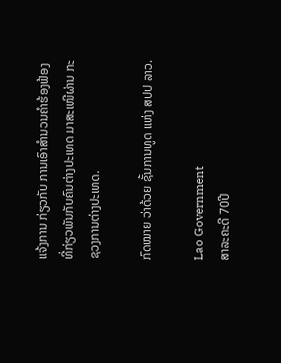ແຈ້ງການ ກ່ຽວກັບ ການເອົາສຳນວນຄຳຮ້ອງຟ້ອງ ທີ່ກ່ຽວພັນກັບຄົນຕ່າງປະເທດ ມາສະເໜີຜ່ານ ກະຊວງການຕ່າງປະເທດ.

ກົດໝາຍ ວ່າດ້ວຍ ຊັ້ນການທູດ ແຫ່ງ ສປປ ລາວ.

Lao Government
ສາລະຄະດີ 70ປີ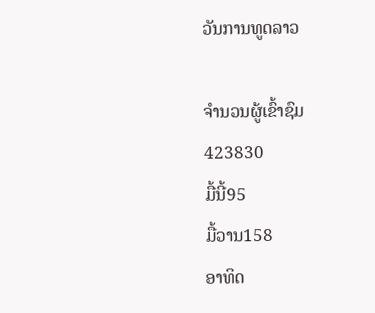ວັນການທູດລາວ

ຈຳນວນຜູ້ເຂົ້າຊົມ
423830
ມື້ນີ້95
ມື້ວານ158
ອາທິດ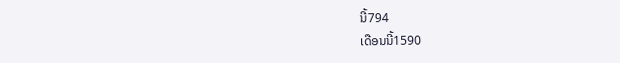ນີ້794
ເດືອນນີ້1590